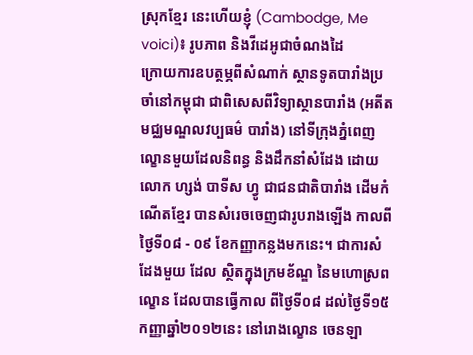ស្រុកខ្មែរ នេះហើយខ្ញុំ (Cambodge, Me voici)៖ រូបភាព និងវីដេអូជាចំណងដៃ
ក្រោយការឧបត្ថម្ភពីសំណាក់ ស្ថានទូតបារាំងប្រចាំនៅកម្ពុជា ជាពិសេសពីវិទ្យាស្ថានបារាំង (អតីតមជ្ឈមណ្ឌលវប្បធម៌ បារាំង) នៅទីក្រុងភ្នំពេញ ល្ខោនមួយដែលនិពន្ធ និងដឹកនាំសំដែង ដោយលោក ហ្សង់ បាទីស ហ្វូ ជាជនជាតិបារាំង ដើមកំណើតខ្មែរ បានសំរេចចេញជារូបរាងឡើង កាលពីថ្ងៃទី០៨ - ០៩ ខែកញ្ញាកន្លងមកនេះ។ ជាការសំដែងមួយ ដែល ស្ថិតក្នុងក្រមខ័ណ្ឌ នៃមហោស្រពល្ខោន ដែលបានធ្វើកាល ពីថ្ងៃទី០៨ ដល់ថ្ងៃទី១៥កញ្ញាឆ្នាំ២០១២នេះ នៅរោងល្ខោន ចេនឡា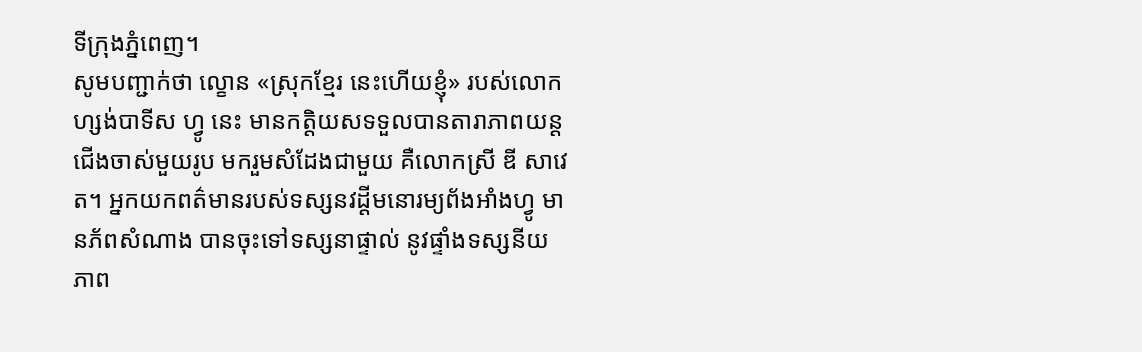ទីក្រុងភ្នំពេញ។
សូមបញ្ជាក់ថា ល្ខោន «ស្រុកខ្មែរ នេះហើយខ្ញុំ» របស់លោកហ្សង់បាទីស ហ្វូ នេះ មានកត្តិយសទទួលបានតារាភាពយន្ដ ជើងចាស់មួយរូប មករួមសំដែងជាមួយ គឺលោកស្រី ឌី សាវេត។ អ្នកយកពត៌មានរបស់ទស្សនវដ្ដីមនោរម្យព័ងអាំងហ្វូ មានភ័ពសំណាង បានចុះទៅទស្សនាផ្ទាល់ នូវផ្ទាំងទស្សនីយភាព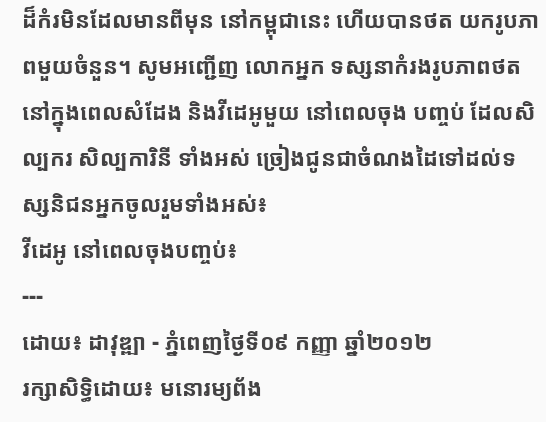ដ៏កំរមិនដែលមានពីមុន នៅកម្ពុជានេះ ហើយបានថត យករូបភាពមួយចំនួន។ សូមអញ្ជើញ លោកអ្នក ទស្សនាកំរងរូបភាពថតនៅក្នុងពេលសំដែង និងវីដេអូមួយ នៅពេលចុង បញ្ចប់ ដែលសិល្បករ សិល្បការិនី ទាំងអស់ ច្រៀងជូនជាចំណងដៃទៅដល់ទស្សនិជនអ្នកចូលរួមទាំងអស់៖
វីដេអូ នៅពេលចុងបញ្ចប់៖
---
ដោយ៖ ដាវុឌ្ឍា - ភ្នំពេញថ្ងៃទី០៩ កញ្ញា ឆ្នាំ២០១២
រក្សាសិទ្ធិដោយ៖ មនោរម្យព័ង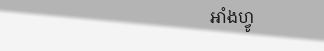អាំងហ្វូ